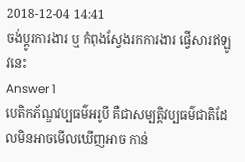2018-12-04 14:41
ចង់ប្តូរការងារ ឬ កំពុងស្វែងរកការងារ ផ្វើសារឥឡូវនេះ
Answer 1
បេតិកភ័ណ្ឌវប្បធម៌អរូបី គឺជាសម្បត្តិវប្បធម៌ជាតិដែលមិនអាចមើលឃើញអាច កាន់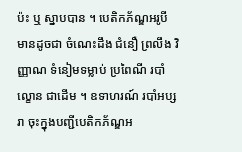ប៉ះ ឬ ស្នាបបាន ។ បេតិកភ័ណ្ឌអរូបីមានដូចជា ចំណេះដឹង ជំនឿ ព្រលឹង វិញ្ញាណ ទំនៀមទម្លាប់ ប្រពៃណី របាំ ល្ខោន ជាដើម ។ ឧទាហរណ៍ របាំអប្សរា ចុះក្នុងបញ្ជីបេតិកភ័ណ្ឌអ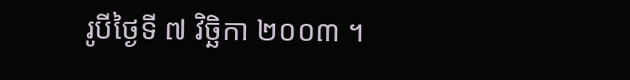រូបីថ្ងៃទី ៧ វិចិ្ឆកា ២០០៣ ។